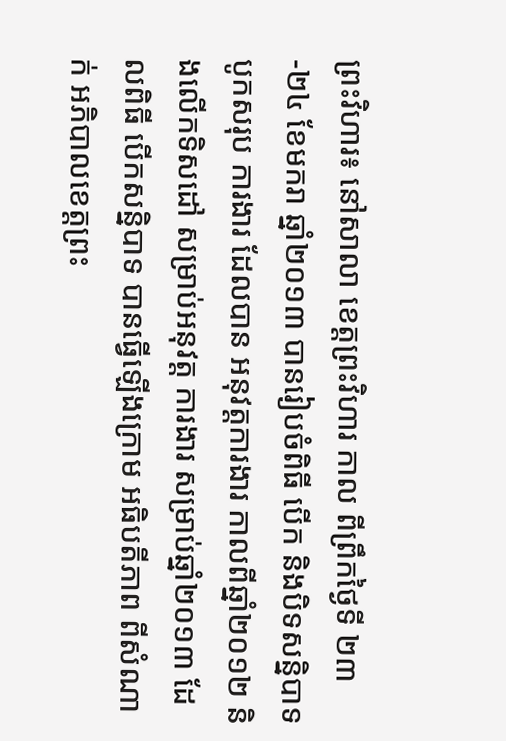ព្រះវិហារ៖ នៅសាលា ខេត្តព្រះវិហារ កាល ពីព្រឹកថ្ងៃទី ២៣-២៤ ខែមករា ឆ្នាំ២០១៣ បានរៀបចំពិធី បើក និងបិទសន្និបាទ បូកសរុប ការងារ ដែលបាន អនុវត្តការងារ កាលពីឆ្នាំ២០១២ និងលើកទិសដៅ សម្រាប់អនុវត្ត ការងារ សម្រាប់ឆ្នាំ២០១៣ ដែលពិធី បើកសន្និបាទ បានធ្វើឡើងក្រោម អធិបតីភាព ពីសំណាក់ អភិបាលខេត្តព្រះ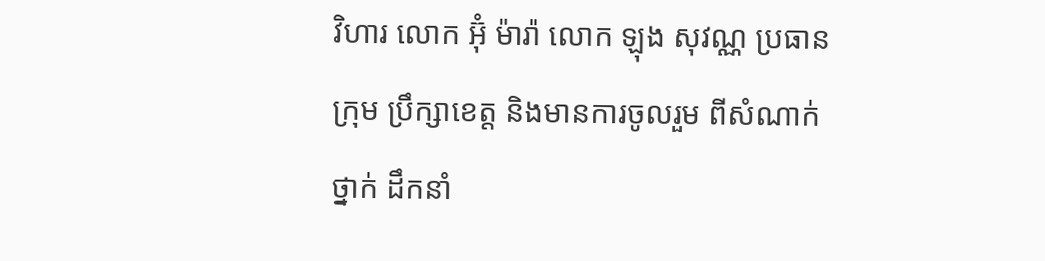វិហារ លោក អ៊ុំ ម៉ារ៉ា លោក ឡុង សុវណ្ណ ប្រធានក្រុម ប្រឹក្សាខេត្ត និងមានការចូលរួម ពីសំណាក់ថ្នាក់ ដឹកនាំ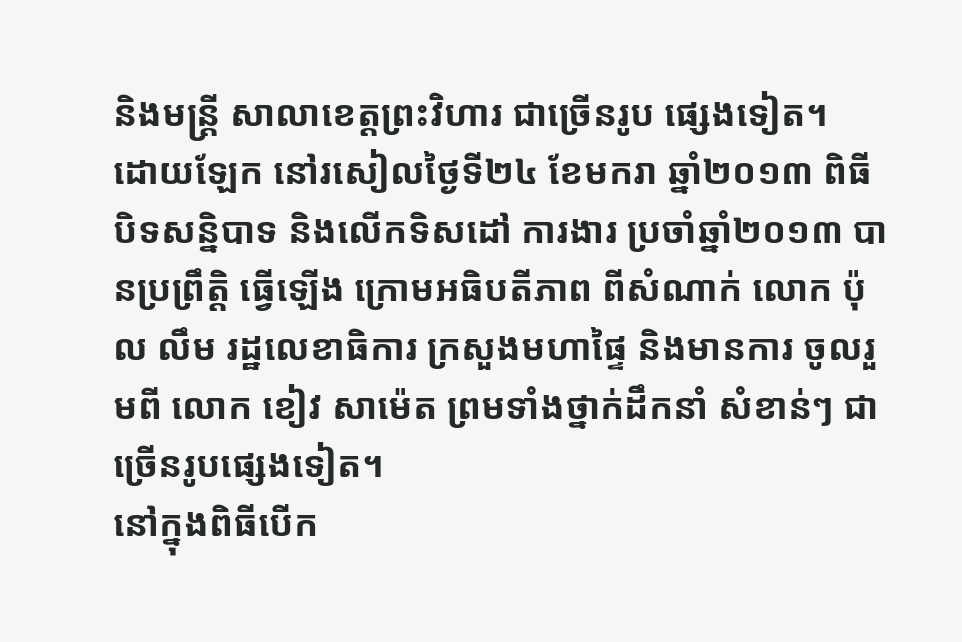និងមន្រ្តី សាលាខេត្តព្រះវិហារ ជាច្រើនរូប ផ្សេងទៀត។
ដោយឡែក នៅរសៀលថ្ងៃទី២៤ ខែមករា ឆ្នាំ២០១៣ ពិធី បិទសន្និបាទ និងលើកទិសដៅ ការងារ ប្រចាំឆ្នាំ២០១៣ បានប្រព្រឹតិ្ត ធ្វើឡើង ក្រោមអធិបតីភាព ពីសំណាក់ លោក ប៉ុល លឹម រដ្ឋលេខាធិការ ក្រសួងមហាផ្ទៃ និងមានការ ចូលរួមពី លោក ខៀវ សាម៉េត ព្រមទាំងថ្នាក់ដឹកនាំ សំខាន់ៗ ជាច្រើនរូបផ្សេងទៀត។
នៅក្នុងពិធីបើក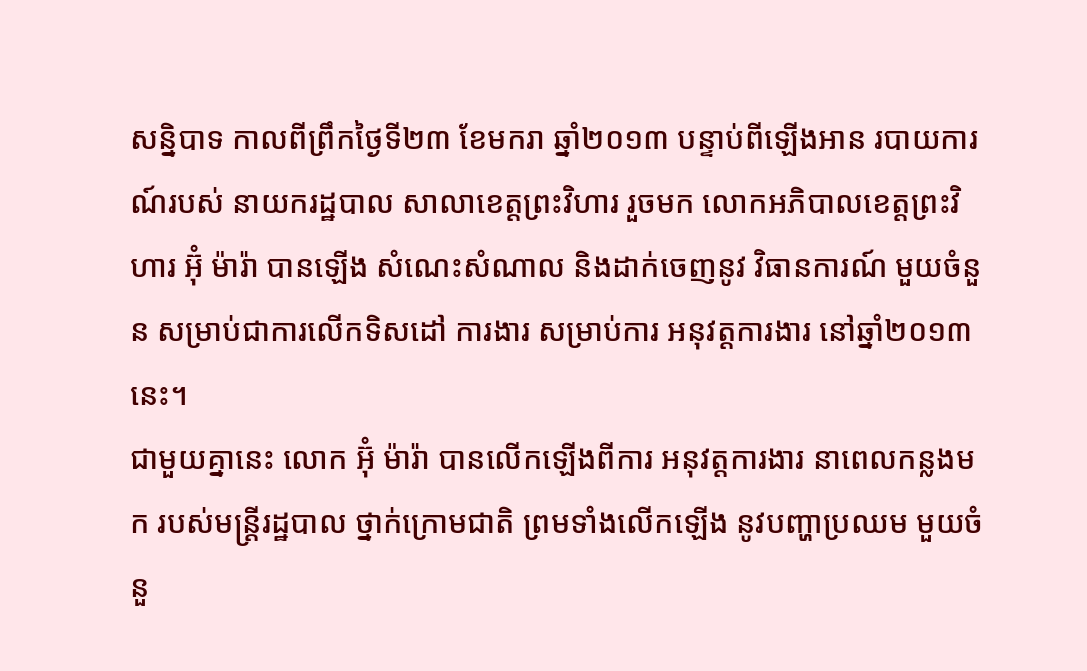សន្និបាទ កាលពីព្រឹកថ្ងៃទី២៣ ខែមករា ឆ្នាំ២០១៣ បន្ទាប់ពីឡើងអាន របាយការណ៍របស់ នាយករដ្ឋបាល សាលាខេត្តព្រះវិហារ រួចមក លោកអភិបាលខេត្តព្រះវិហារ អ៊ុំ ម៉ារ៉ា បានឡើង សំណេះសំណាល និងដាក់ចេញនូវ វិធានការណ៍ មួយចំនួន សម្រាប់ជាការលើកទិសដៅ ការងារ សម្រាប់ការ អនុវត្តការងារ នៅឆ្នាំ២០១៣ នេះ។
ជាមួយគ្នានេះ លោក អ៊ុំ ម៉ារ៉ា បានលើកឡើងពីការ អនុវត្តការងារ នាពេលកន្លងមក របស់មន្រ្តីរដ្ឋបាល ថ្នាក់ក្រោមជាតិ ព្រមទាំងលើកឡើង នូវបញ្ហាប្រឈម មួយចំនួ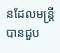នដែលមន្រ្តី បានជួប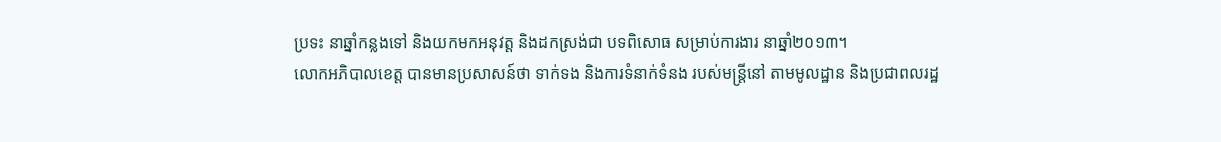ប្រទះ នាឆ្នាំកន្លងទៅ និងយកមកអនុវត្ត និងដកស្រង់ជា បទពិសោធ សម្រាប់ការងារ នាឆ្នាំ២០១៣។
លោកអភិបាលខេត្ត បានមានប្រសាសន៍ថា ទាក់ទង និងការទំនាក់ទំនង របស់មន្រ្តីនៅ តាមមូលដ្ឋាន និងប្រជាពលរដ្ឋ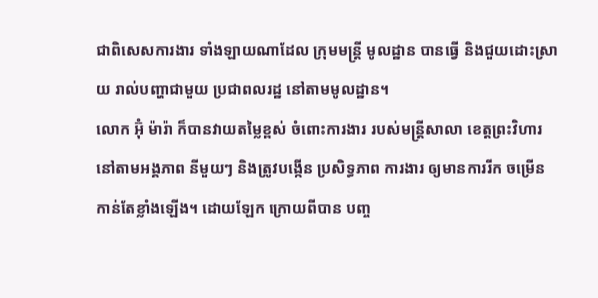ជាពិសេសការងារ ទាំងឡាយណាដែល ក្រុមមន្រ្តី មូលដ្ឋាន បានធ្វើ និងជួយដោះស្រាយ រាល់បញ្ហាជាមួយ ប្រជាពលរដ្ឋ នៅតាមមូលដ្ឋាន។
លោក អ៊ុំ ម៉ារ៉ា ក៏បានវាយតម្លៃខ្ពស់ ចំពោះការងារ របស់មន្រ្តីសាលា ខេត្តព្រះវិហារ នៅតាមអង្គភាព នីមួយៗ និងត្រូវបង្កើន ប្រសិទ្ធភាព ការងារ ឲ្យមានការរីក ចម្រើនកាន់តែខ្លាំងឡើង។ ដោយឡែក ក្រោយពីបាន បញ្ច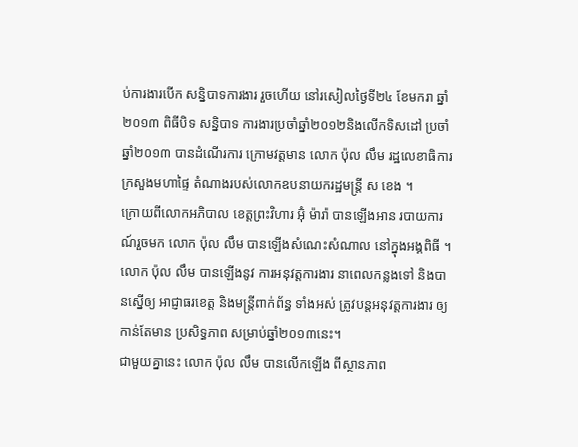ប់ការងារបើក សន្និបាទការងារ រួចហើយ នៅរសៀលថ្ងៃទី២៤ ខែមករា ឆ្នាំ២០១៣ ពិធីបិទ សន្និបាទ ការងារប្រចាំឆ្នាំ២០១២និងលើកទិសដៅ ប្រចាំឆ្នាំ២០១៣ បានដំណើរការ ក្រោមវត្តមាន លោក ប៉ុល លឹម រដ្ឋលេខាធិការ ក្រសួងមហាផ្ទៃ តំណាងរបស់លោកឧបនាយករដ្ឋមន្រ្តី ស ខេង ។
ក្រោយពីលោកអភិបាល ខេត្តព្រះវិហារ អ៊ុំ ម៉ារ៉ា បានឡើងអាន របាយការណ៍រួចមក លោក ប៉ុល លឹម បានឡើងសំណេះសំណាល នៅក្នុងអង្គពិធី ។ លោក ប៉ុល លឹម បានឡើងនូវ ការអនុវត្តការងារ នាពេលកន្លងទៅ និងបានស្នើឲ្យ អាជ្ញាធរខេត្ត និងមន្រ្តីពាក់ព័ន្ធ ទាំងអស់ ត្រូវបន្តអនុវត្តការងារ ឲ្យកាន់តែមាន ប្រសិទ្ធភាព សម្រាប់ឆ្នាំ២០១៣នេះ។
ជាមួយគ្នានេះ លោក ប៉ុល លឹម បានលើកឡើង ពីស្ថានភាព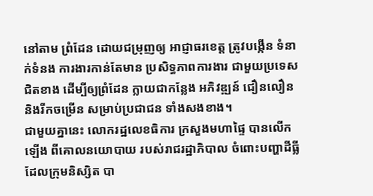នៅតាម ព្រំដែន ដោយជម្រុញឲ្យ អាជ្ញាធរខេត្ត ត្រូវបង្កើន ទំនាក់ទំនង ការងារកាន់តែមាន ប្រសិទ្ធភាពការងារ ជាមួយប្រទេស ជិតខាង ដើម្បីឲ្យព្រំដែន ក្លាយជាកន្លែង អភិវឌ្ឍន៍ ជឿនលឿន និងរីកចម្រើន សម្រាប់ប្រជាជន ទាំងសងខាង។
ជាមួយគ្នានេះ លោករដ្ឋលេខធិការ ក្រសួងមហាផ្ទៃ បានលើកឡើង ពីគោលនយោបាយ របស់រាជរដ្ឋាភិបាល ចំពោះបញ្ហាដីធ្លី ដែលក្រុមនិស្សិត បា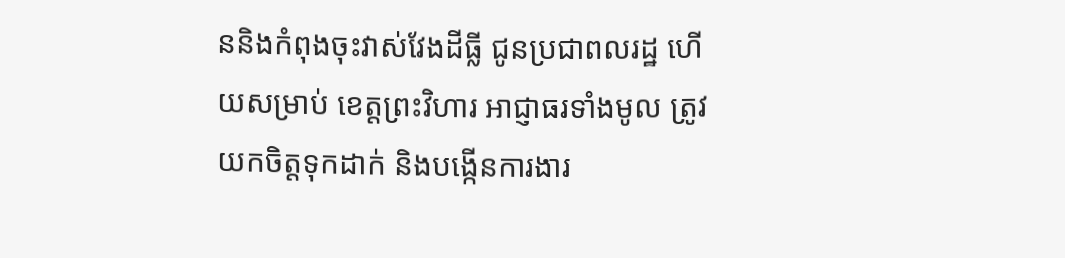ននិងកំពុងចុះវាស់វែងដីធ្លី ជូនប្រជាពលរដ្ឋ ហើយសម្រាប់ ខេត្តព្រះវិហារ អាជ្ញាធរទាំងមូល ត្រូវយកចិត្តទុកដាក់ និងបង្កើនការងារ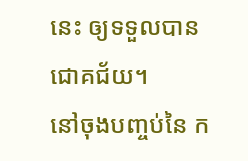នេះ ឲ្យទទួលបានជោគជ័យ។
នៅចុងបញ្ចប់នៃ ក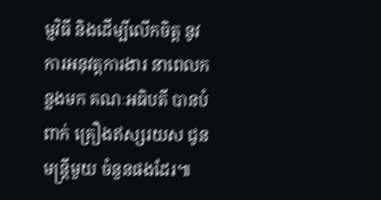ម្មវិធី និងដើម្បីលើកចិត្ត នូវការអនុវត្តការងារ នាពេលកន្លងមក គណៈអធិបតី បានបំពាក់ គ្រឿងឥស្សរយស ជូនមន្រ្តីមួយ ចំនួនផងដែរ៕